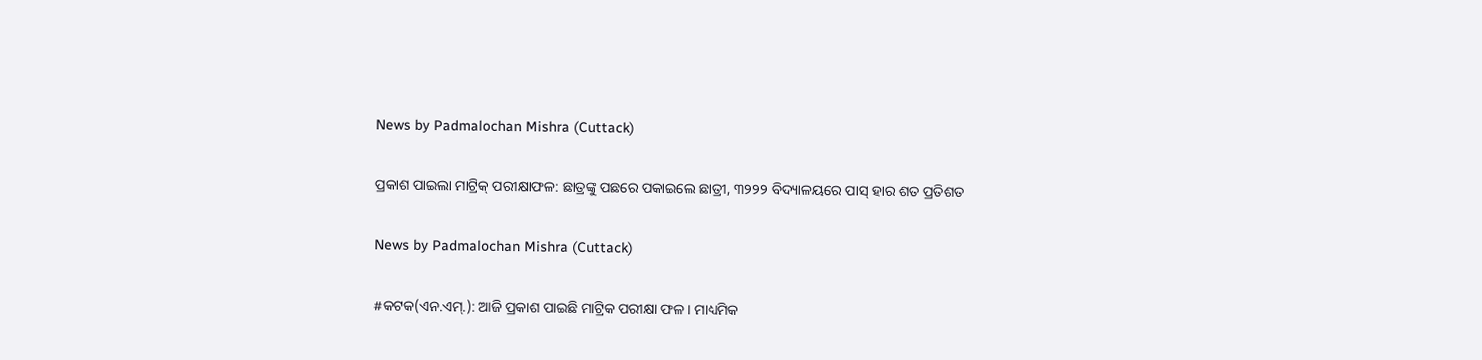News by Padmalochan Mishra (Cuttack)

ପ୍ରକାଶ ପାଇଲା ମାଟ୍ରିକ୍ ପରୀକ୍ଷାଫଳ: ଛାତ୍ରଙ୍କୁ ପଛରେ ପକାଇଲେ ଛାତ୍ରୀ, ୩୨୨୨ ବିଦ୍ୟାଳୟରେ ପାସ୍ ହାର ଶତ ପ୍ରତିଶତ

News by Padmalochan Mishra (Cuttack)

#କଟକ(ଏନ.ଏମ୍‌.): ଆଜି ପ୍ରକାଶ ପାଇଛି ମାଟ୍ରିକ ପରୀକ୍ଷା ଫଳ । ମାଧ୍ୟମିକ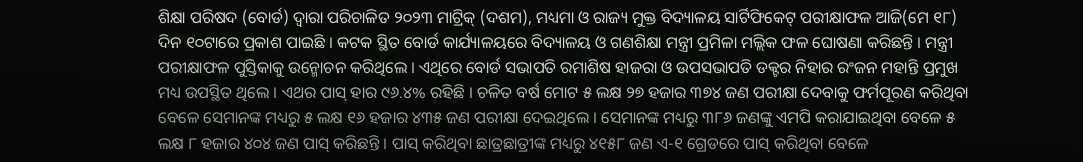ଶିକ୍ଷା ପରିଷଦ (ବୋର୍ଡ) ଦ୍ୱାରା ପରିଚାଳିତ ୨୦୨୩ ମାଟ୍ରିକ୍ (ଦଶମ), ମଧ୍ୟମା ଓ ରାଜ୍ୟ ମୁକ୍ତ ବିଦ୍ୟାଳୟ ସାର୍ଟିଫିକେଟ୍ ପରୀକ୍ଷାଫଳ ଆଜି(ମେ ୧୮) ଦିନ ୧୦ଟାରେ ପ୍ରକାଶ ପାଇଛି । କଟକ ସ୍ଥିତ ବୋର୍ଡ କାର୍ଯ୍ୟାଳୟରେ ବିଦ୍ୟାଳୟ ଓ ଗଣଶିକ୍ଷା ମନ୍ତ୍ରୀ ପ୍ରମିଳା ମଲ୍ଲିକ ଫଳ ଘୋଷଣା କରିଛନ୍ତି । ମନ୍ତ୍ରୀ ପରୀକ୍ଷାଫଳ ପୁସ୍ତିକାକୁ ଉନ୍ମୋଚନ କରିଥିଲେ । ଏଥିରେ ବୋର୍ଡ ସଭାପତି ରମାଶିଷ ହାଜରା ଓ ଉପସଭାପତି ଡକ୍ଟର ନିହାର ରଂଜନ ମହାନ୍ତି ପ୍ରମୁଖ ମଧ୍ୟ ଉପସ୍ଥିତ ଥିଲେ । ଏଥର ପାସ୍ ହାର ୯୬.୪% ରହିଛି । ଚଳିତ ବର୍ଷ ମୋଟ ୫ ଲକ୍ଷ ୨୭ ହଜାର ୩୭୪ ଜଣ ପରୀକ୍ଷା ଦେବାକୁ ଫର୍ମପୂରଣ କରିଥିବା ବେଳେ ସେମାନଙ୍କ ମଧ୍ୟରୁ ୫ ଲକ୍ଷ ୧୬ ହଜାର ୪୩୫ ଜଣ ପରୀକ୍ଷା ଦେଇଥିଲେ । ସେମାନଙ୍କ ମଧ୍ୟରୁ ୩୮୬ ଜଣଙ୍କୁ ଏମପି କରାଯାଇଥିବା ବେଳେ ୫ ଲକ୍ଷ ୮ ହଜାର ୪୦୪ ଜଣ ପାସ୍ କରିଛନ୍ତି । ପାସ୍ କରିଥିବା ଛାତ୍ରଛାତ୍ରୀଙ୍କ ମଧ୍ୟରୁ ୪୧୫୮ ଜଣ ଏ-୧ ଗ୍ରେଡରେ ପାସ୍ କରିଥିବା ବେଳେ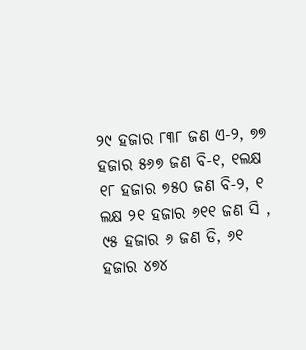୨୯ ହଜାର ୮୩୮ ଜଣ ଏ-୨, ୭୭ ହଜାର ୫୬୭ ଜଣ ବି-୧, ୧ଲକ୍ଷ ୧୮ ହଜାର ୭୫୦ ଜଣ ବି-୨, ୧ ଲକ୍ଷ ୨୧ ହଜାର ୬୧୧ ଜଣ ସି , ୯୫ ହଜାର ୬ ଜଣ ଡି, ୬୧ ହଜାର ୪୭୪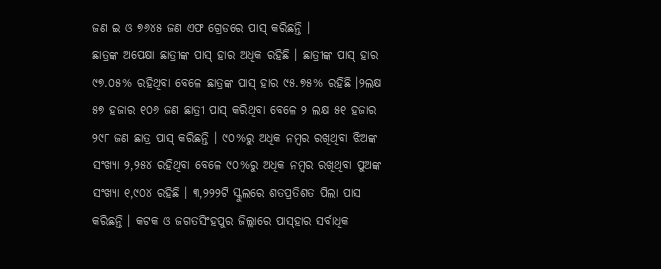ଜଣ ଇ ଓ ୭୬୪୫ ଜଣ ଏଫ ଗ୍ରେଡରେ ପାସ୍ କରିଛନ୍ତି ।
ଛାତ୍ରଙ୍କ ଅପେକ୍ଷା ଛାତ୍ରୀଙ୍କ ପାସ୍ ହାର ଅଧିକ ରହିଛି । ଛାତ୍ରୀଙ୍କ ପାସ୍ ହାର ୯୭.୦୫% ରହିଥିବା ବେଳେ ଛାତ୍ରଙ୍କ ପାସ୍ ହାର ୯୫.୭୫% ରହିଛି ।୨ଲକ୍ଷ ୫୭ ହଜାର ୧୦୬ ଜଣ ଛାତ୍ରୀ ପାସ୍ କରିଥିବା ବେଳେ ୨ ଲକ୍ଷ ୫୧ ହଜାର ୨୯୮ ଜଣ ଛାତ୍ର ପାସ୍ କରିଛନ୍ତି । ୯୦%ରୁ ଅଧିକ ନମ୍ବର ରଖିଥିବା ଝିଅଙ୍କ ସଂଖ୍ୟା ୨,୨୫୪ ରହିଥିବା ବେଳେ ୯୦%ରୁ ଅଧିକ ନମ୍ବର ରଖିଥିବା ପୁଅଙ୍କ ସଂଖ୍ୟା ୧,୯୦୪ ରହିଛି । ୩,୨୨୨ଟି ସ୍କୁଲରେ ଶତପ୍ରତିଶତ ପିଲା ପାସ କରିଛନ୍ତି । କଟକ ଓ ଜଗତସିଂହପୁର ଜିଲ୍ଲାରେ ପାସ୍‌ହାର ସର୍ବାଧିକ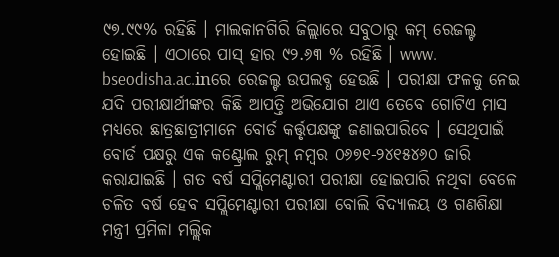୯୭.୯୯% ରହିଛି । ମାଲକାନଗିରି ଜିଲ୍ଲାରେ ସବୁଠାରୁ କମ୍ ରେଜଲ୍ଟ ହୋଇଛି । ଏଠାରେ ପାସ୍ ହାର ୯୨.୬୩ % ରହିଛି । www. bseodisha.ac.inରେ ରେଜଲ୍ଟ ଉପଲବ୍ଧ ହେଉଛି । ପରୀକ୍ଷା ଫଳକୁ ନେଇ ଯଦି ପରୀକ୍ଷାର୍ଥୀଙ୍କର କିଛି ଆପତ୍ତି ଅଭିଯୋଗ ଥାଏ ତେବେ ଗୋଟିଏ ମାସ ମଧ୍ୟରେ ଛାତ୍ରଛାତ୍ରୀମାନେ ବୋର୍ଡ କର୍ତ୍ତୃପକ୍ଷଙ୍କୁ ଜଣାଇପାରିବେ । ସେଥିପାଇଁ ବୋର୍ଡ ପକ୍ଷରୁ ଏକ କଣ୍ଟ୍ରୋଲ ରୁମ୍ ନମ୍ବର ୦୬୭୧-୨୪୧୫୪୬୦ ଜାରି କରାଯାଇଛି । ଗତ ବର୍ଷ ସପ୍ଲିମେଣ୍ଟାରୀ ପରୀକ୍ଷା ହୋଇପାରି ନଥିବା ବେଳେ ଚଳିତ ବର୍ଷ ହେବ ସପ୍ଲିମେଣ୍ଟାରୀ ପରୀକ୍ଷା ବୋଲି ବିଦ୍ୟାଳୟ ଓ ଗଣଶିକ୍ଷା ମନ୍ତ୍ରୀ ପ୍ରମିଳା ମଲ୍ଲିକ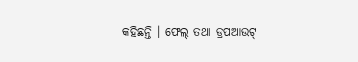କହିଛନ୍ତି । ଫେଲ୍ ତଥା ଡ୍ରପଆଉଟ୍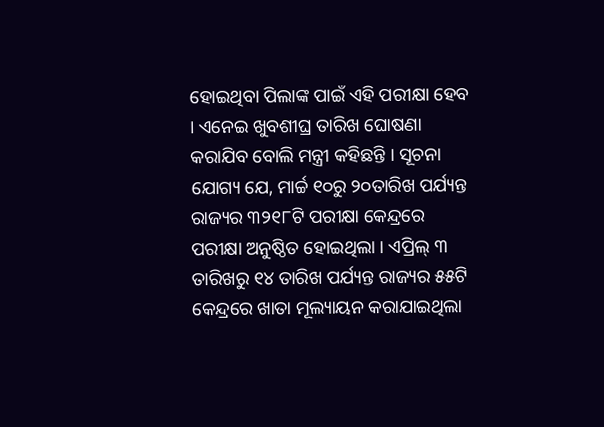ହୋଇଥିବା ପିଲାଙ୍କ ପାଇଁ ଏହି ପରୀକ୍ଷା ହେବ । ଏନେଇ ଖୁବଶୀଘ୍ର ତାରିଖ ଘୋଷଣା କରାଯିବ ବୋଲି ମନ୍ତ୍ରୀ କହିଛନ୍ତି । ସୂଚନା ଯୋଗ୍ୟ ଯେ, ମାର୍ଚ୍ଚ ୧୦ରୁ ୨୦ତାରିଖ ପର୍ଯ୍ୟନ୍ତ ରାଜ୍ୟର ୩୨୧୮ଟି ପରୀକ୍ଷା କେନ୍ଦ୍ରରେ ପରୀକ୍ଷା ଅନୁଷ୍ଠିତ ହୋଇଥିଲା । ଏପ୍ରିଲ୍ ୩ ତାରିଖରୁ ୧୪ ତାରିଖ ପର୍ଯ୍ୟନ୍ତ ରାଜ୍ୟର ୫୫ଟି କେନ୍ଦ୍ରରେ ଖାତା ମୂଲ୍ୟାୟନ କରାଯାଇଥିଲା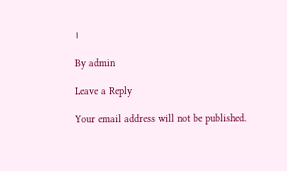।

By admin

Leave a Reply

Your email address will not be published.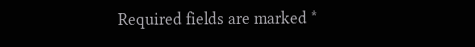Required fields are marked *